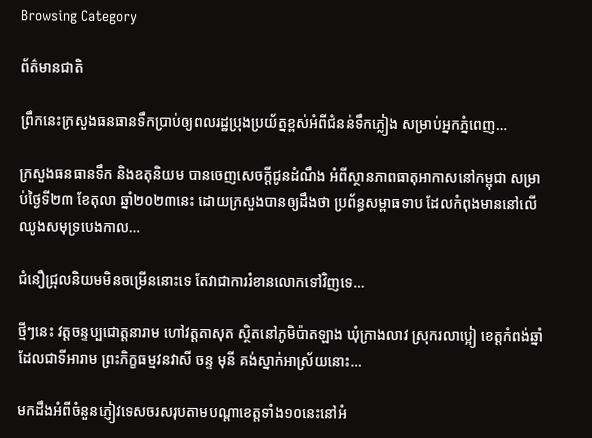Browsing Category

ព័ត៌មានជាតិ

ព្រឹកនេះក្រសួងធនធានទឹកប្រាប់ឲ្យពលរដ្ឋប្រុងប្រយ័ត្នខ្ពស់អំពីជំនន់ទឹកភ្លៀង សម្រាប់អ្នកភ្នំពេញ…

ក្រសួងធនធានទឹក និងឧតុនិយម បានចេញសេចក្តីជូនដំណឹង អំពីស្ថានភាពធាតុអាកាសនៅកម្ពុជា សម្រាប់ថ្ងៃទី២៣ ខែតុលា ឆ្នាំ២០២៣នេះ ដោយក្រសួងបានឲ្យដឹងថា ប្រព័ន្ធសម្ពាធទាប ដែលកំពុងមាននៅលើឈូងសមុទ្របេងកាល…

ជំនឿជ្រុលនិយមមិនចម្រើននោះទេ តែវាជាការរំខានលោកទៅវិញទេ…

ថ្មីៗនេះ វត្តចន្ទប្បជោត្តនារាម ហៅវត្តតាសុត ស្ថិតនៅភូមិប៉ាតឡាង ឃុំក្រាងលាវ ស្រុករលាប្អៀ ខេត្តកំពង់ឆ្នាំ ដែលជាទីអារាម ព្រះភិក្ខធម្មវនវាសី ចន្ទ មុនី គង់ស្នាក់អាស្រ័យនោះ…

មកដឹងអំពីចំនួនភ្ញៀវទេសចរសរុបតាមបណ្តាខេត្តទាំង១០នេះនៅអំ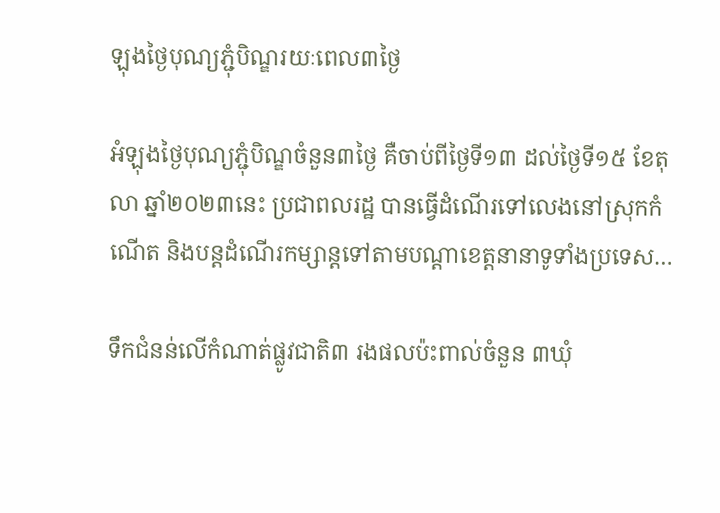ឡុងថ្ងៃបុណ្យភ្ជុំបិណ្ឌរយៈពេល៣ថ្ងៃ

អំឡុងថ្ងៃបុណ្យភ្ជុំបិណ្ឌចំនួន៣ថ្ងៃ គឺចាប់ពីថ្ងៃទី១៣ ដល់ថ្ងៃទី១៥ ខែតុលា ឆ្នាំ២០២៣នេះ ប្រជាពលរដ្ឋ បានធ្វើដំណើរទៅលេងនៅស្រុកកំណើត និងបន្តដំណើរកម្សាន្តទៅតាមបណ្ដាខេត្តនានាទូទាំងប្រទេស…

ទឹកជំនន់លើកំណាត់ផ្លូវជាតិ៣ រងផលប៉ះពាល់ចំនួន ៣ឃុំ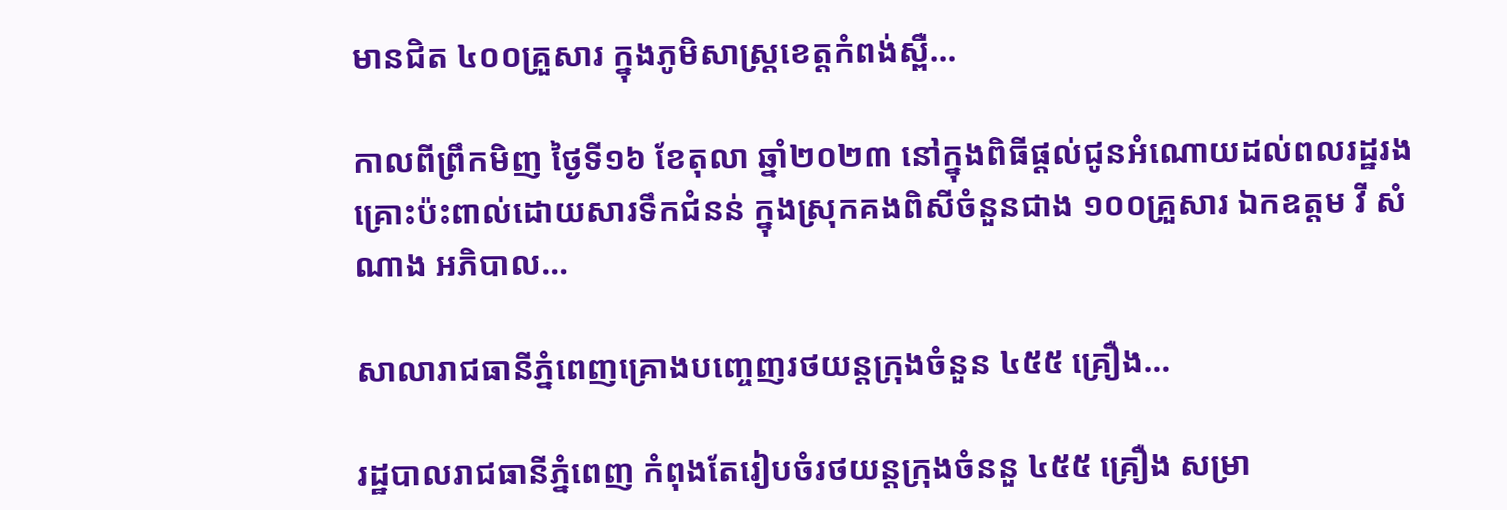មានជិត ៤០០គ្រួសារ ក្នុងភូមិសាស្ត្រខេត្តកំពង់ស្ពឺ…

កាលពីព្រឹកមិញ ថ្ងៃទី១៦ ខែតុលា ឆ្នាំ២០២៣ នៅក្នុងពិធីផ្តល់ជូនអំណោយដល់ពលរដ្ឋរងគ្រោះប៉ះពាល់ដោយសារទឹកជំនន់ ក្នុងស្រុកគងពិសីចំនួនជាង ១០០គ្រួសារ ឯកឧត្តម វី សំណាង អភិបាល…

សាលារាជធានីភ្នំពេញគ្រោងបញ្ចេញរថយន្តក្រុងចំនួន ៤៥៥ គ្រឿង…

រដ្ឋបាលរាជធានីភ្នំពេញ កំពុងតែរៀបចំរថយន្តក្រុងចំននួ ៤៥៥ គ្រឿង សម្រា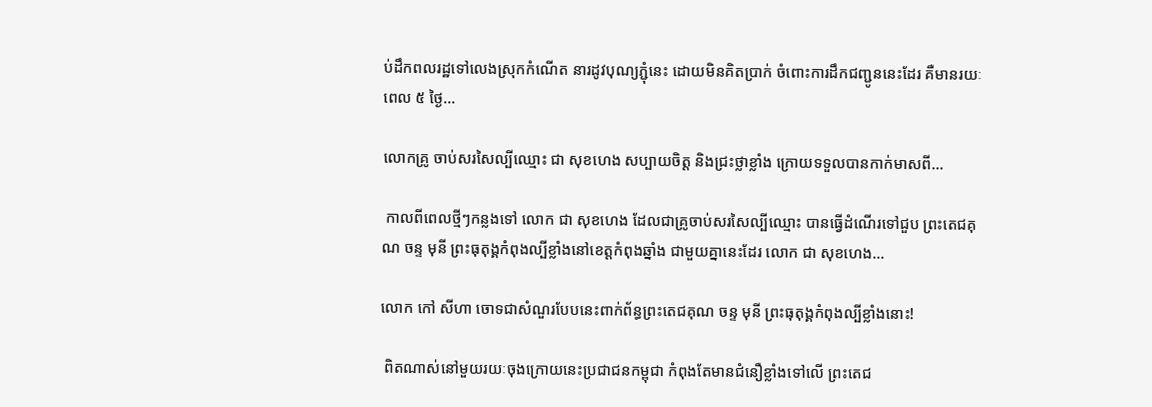ប់ដឹកពលរដ្ឋទៅលេងស្រុកកំណើត នារដូវបុណ្យភ្ជុំនេះ ដោយមិនគិតប្រាក់ ចំពោះការដឹកជញ្ជូននេះដែរ គឺមានរយៈពេល ៥ ថ្ងៃ…

លោកគ្រូ ចាប់សរសៃល្បីឈ្មោះ ជា សុខហេង សប្បាយចិត្ត និងជ្រះថ្លាខ្លាំង ក្រោយទទួលបានកាក់មាសពី…

 កាលពីពេលថ្មីៗកន្លងទៅ លោក ជា សុខហេង ដែលជាគ្រូចាប់សរសៃល្បីឈ្មោះ បានធ្វើដំណើរទៅជួប ព្រះតេជគុណ ចន្ទ មុនី ព្រះធុតុង្គកំពុងល្បីខ្លាំងនៅខេត្តកំពុងឆ្នាំង ជាមួយគ្នានេះដែរ លោក ជា សុខហេង…

លោក កៅ សីហា ចោទជាសំណួរបែបនេះពាក់ព័ន្ធព្រះតេជគុណ ចន្ទ មុនី ព្រះធុតុង្គកំពុងល្បីខ្លាំងនោះ!

 ពិតណាស់នៅមួយរយៈចុងក្រោយនេះប្រជាជនកម្ពុជា កំពុងតែមានជំនឿខ្លាំងទៅលើ ព្រះតេជ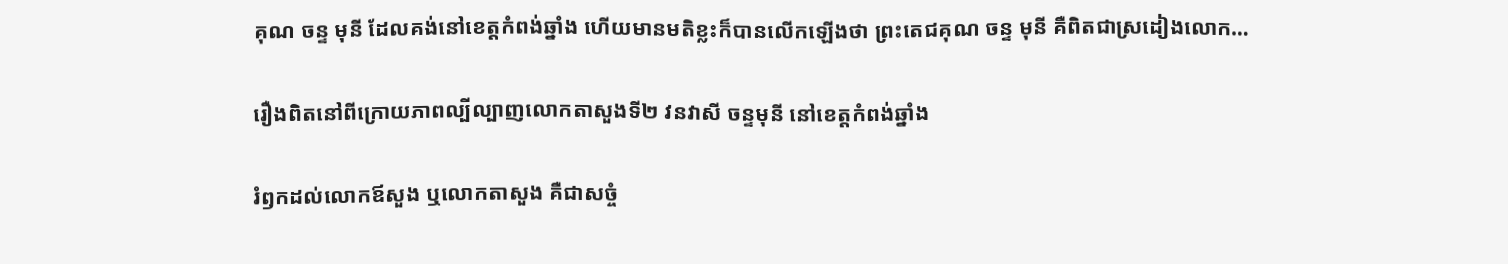គុណ ចន្ទ មុនី ដែលគង់នៅខេត្តកំពង់ឆ្នាំង ហើយមានមតិខ្លះក៏បានលើកឡើងថា ព្រះតេជគុណ ចន្ទ មុនី គឺពិតជាស្រដៀងលោក…

រឿងពិតនៅពីក្រោយភាពល្បីល្បាញលោកតាសួងទី២ វនវាសី ចន្ទមុនី នៅខេត្តកំពង់ឆ្នាំង

រំឭកដល់លោកឪសួង ឬលោកតាសួង គឺជាសច្ចំ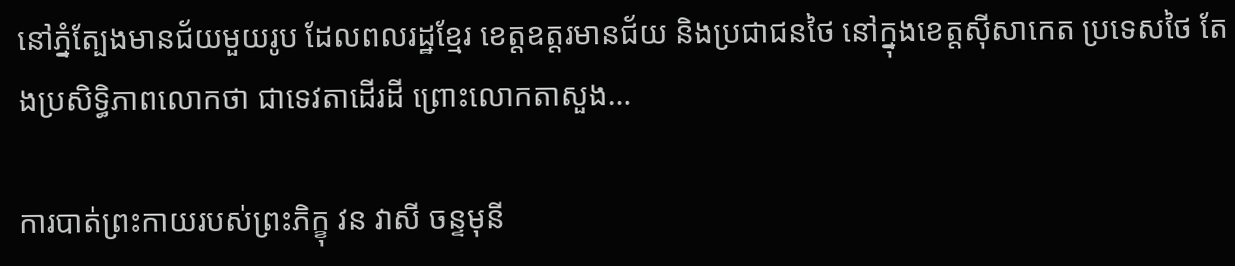នៅភ្នំត្បែងមានជ័យមួយរូប ដែលពលរដ្ឋខ្មែរ ខេត្តឧត្តរមានជ័យ និងប្រជាជនថៃ នៅក្នុងខេត្តស៊ីសាកេត ប្រទេសថៃ តែងប្រសិទ្ធិភាពលោកថា ជាទេវតាដើរដី ព្រោះលោកតាសួង…

ការបាត់ព្រះកាយរបស់ព្រះភិក្ខុ វន វាសី ចន្ទមុនី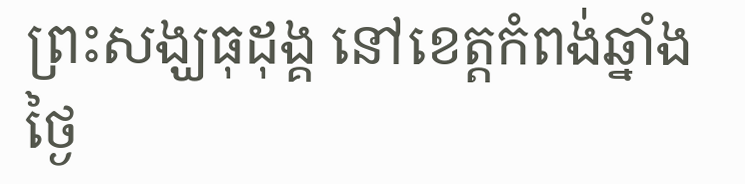ព្រះសង្ឃធុដុង្គ នៅខេត្តកំពង់ឆ្នាំងថ្ងៃ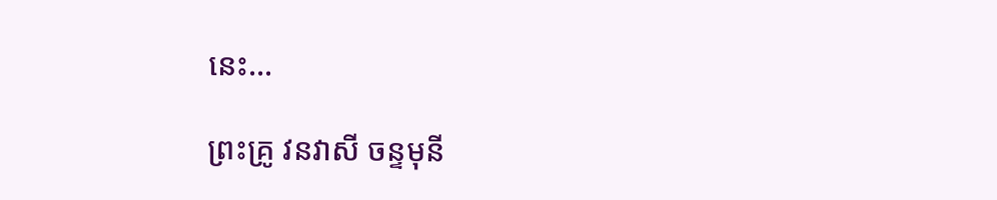នេះ…

ព្រះគ្រូ វនវាសី ចន្ទមុនី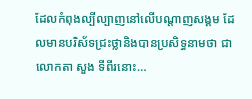ដែលកំពុងល្បីល្បាញនៅលើបណ្តាញសង្គម ដែលមានបរិស័ទជ្រះថ្លានិងបានប្រសិទ្ធនាមថា ជាលោកតា សួង ទីពីរនោះ…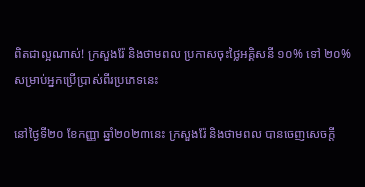ពិតជាល្អណាស់! ក្រសួងរ៉ែ និងថាមពល ប្រកាសចុះថ្លៃអគ្គិសនី ១០% ទៅ ២០% សម្រាប់អ្នកប្រើប្រាស់ពីរប្រភេទនេះ

នៅថ្ងៃទី២០ ខែកញ្ញា ឆ្នាំ២០២៣នេះ ក្រសួងរ៉ែ និងថាមពល បានចេញសេចក្តី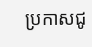ប្រកាសជូ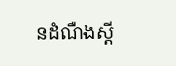នដំណឺងស្តី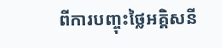ពីការបញ្ចុះថ្លៃអគ្គិសនី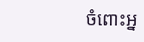ចំពោះអ្ន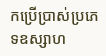កប្រើប្រាស់ប្រភេទឧស្សាហ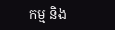កម្ម និង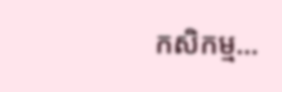កសិកម្ម…